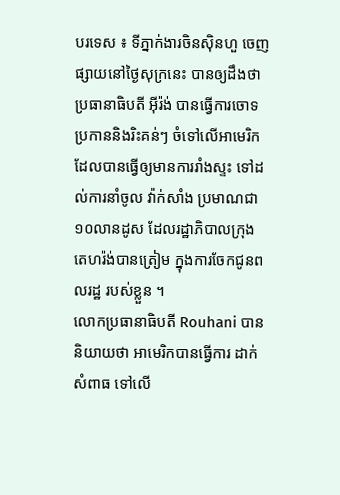បរទេស ៖ ទីភ្នាក់ងារចិនស៊ិនហួ ចេញផ្សាយនៅថ្ងៃសុក្រនេះ បានឲ្យដឹងថា ប្រធានាធិបតី អ៊ីរ៉ង់ បានធ្វើការចោទប្រកាននិងរិះគន់ៗ ចំទៅលើអាមេរិក ដែលបានធ្វើឲ្យមានការរាំងស្ទះ ទៅដល់ការនាំចូល វ៉ាក់សាំង ប្រមាណជា១០លានដូស ដែលរដ្ឋាភិបាលក្រុង តេហរ៉ង់បានត្រៀម ក្នុងការចែកជូនពលរដ្ឋ របស់ខ្លួន ។
លោកប្រធានាធិបតី Rouhani បាននិយាយថា អាមេរិកបានធ្វើការ ដាក់សំពាធ ទៅលើ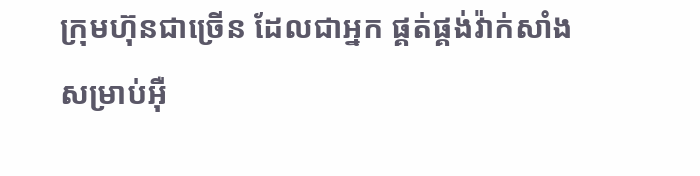ក្រុមហ៊ុនជាច្រើន ដែលជាអ្នក ផ្គត់ផ្គង់វ៉ាក់សាំងសម្រាប់អ៊ឺ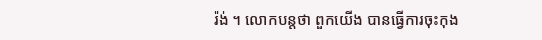រ៉ង់ ។ លោកបន្តថា ពួកយើង បានធ្វើការចុះកុង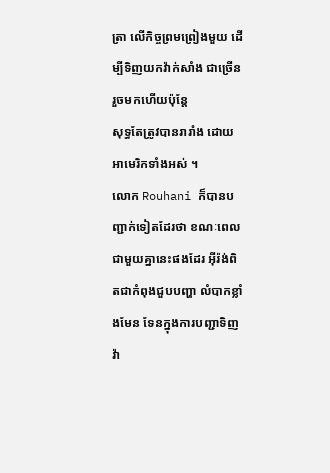ត្រា លើកិច្ចព្រមព្រៀងមួយ ដើម្បីទិញយកវ៉ាក់សាំង ជាច្រើនរួចមកហើយប៉ុន្តែ
សុទ្ធតែត្រូវបានរារាំង ដោយអាមេរិកទាំងអស់ ។
លោក Rouhani ក៏បានបញ្ជាក់ទៀតដែរថា ខណៈពេលជាមួយគ្នានេះផងដែរ អ៊ីរ៉ង់ពិតជាកំពុងជួបបញ្ហា លំបាកខ្លាំងមែន ទែនក្នុងការបញ្ជាទិញវ៉ា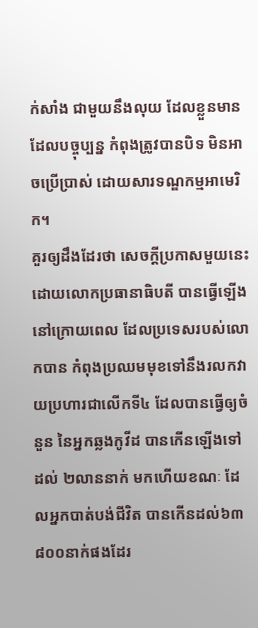ក់សាំង ជាមួយនឹងលុយ ដែលខ្លួនមានដែលបច្ចុប្បន្ន កំពុងត្រូវបានបិទ មិនអាចប្រើប្រាស់ ដោយសារទណ្ឌកម្មអាមេរិក។
គួរឲ្យដឹងដែរថា សេចក្តីប្រកាសមួយនេះ ដោយលោកប្រធានាធិបតី បានធ្វើឡើង នៅក្រោយពេល ដែលប្រទេសរបស់លោកបាន កំពុងប្រឈមមុខទៅនឹងរលកវាយប្រហារជាលើកទី៤ ដែលបានធ្វើឲ្យចំនួន នៃអ្នកឆ្លងកូវីដ បានកើនឡើងទៅដល់ ២លាននាក់ មកហើយខណៈ ដែលអ្នកបាត់បង់ជីវិត បានកើនដល់៦៣ ៨០០នាក់ផងដែរ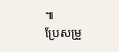៕
ប្រែសម្រួ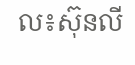ល៖ស៊ុនលី